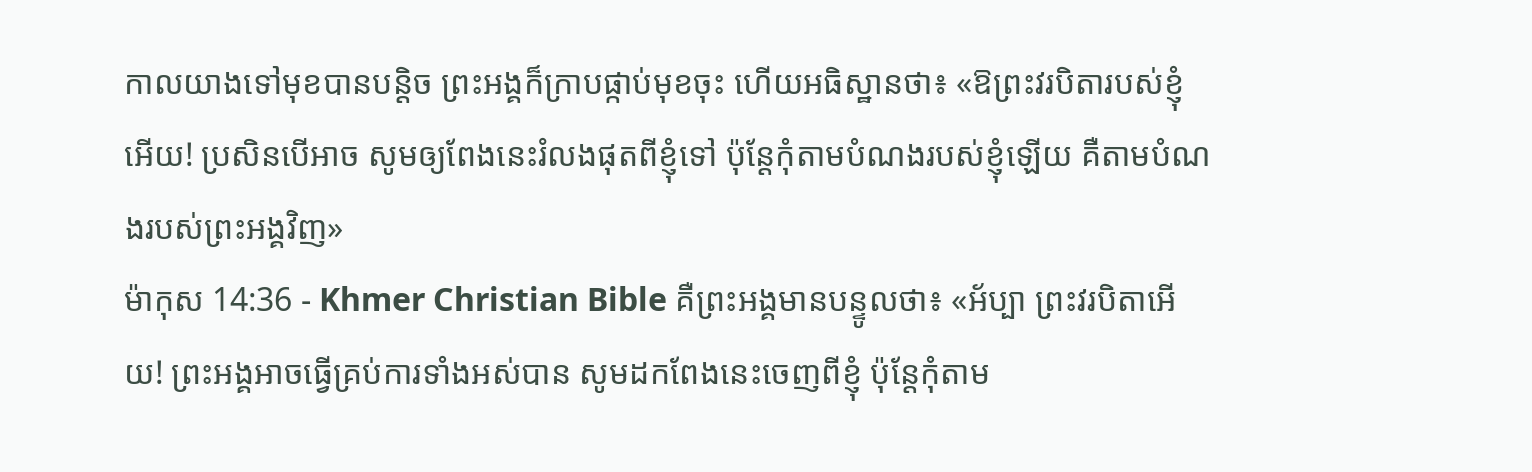កាលយាងទៅមុខបានបន្ដិច ព្រះអង្គក៏ក្រាបផ្កាប់មុខចុះ ហើយអធិស្ឋានថា៖ «ឱព្រះវរបិតារបស់ខ្ញុំអើយ! ប្រសិនបើអាច សូមឲ្យពែងនេះរំលងផុតពីខ្ញុំទៅ ប៉ុន្ដែកុំតាមបំណងរបស់ខ្ញុំឡើយ គឺតាមបំណងរបស់ព្រះអង្គវិញ»
ម៉ាកុស 14:36 - Khmer Christian Bible គឺព្រះអង្គមានបន្ទូលថា៖ «អ័ប្បា ព្រះវរបិតាអើយ! ព្រះអង្គអាចធ្វើគ្រប់ការទាំងអស់បាន សូមដកពែងនេះចេញពីខ្ញុំ ប៉ុន្ដែកុំតាម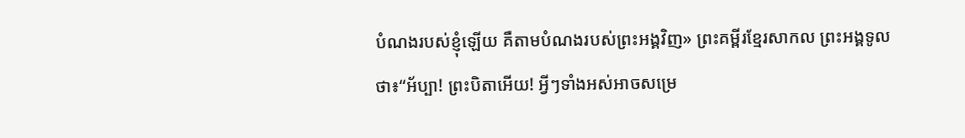បំណងរបស់ខ្ញុំឡើយ គឺតាមបំណងរបស់ព្រះអង្គវិញ» ព្រះគម្ពីរខ្មែរសាកល ព្រះអង្គទូលថា៖“អ័ប្បា! ព្រះបិតាអើយ! អ្វីៗទាំងអស់អាចសម្រេ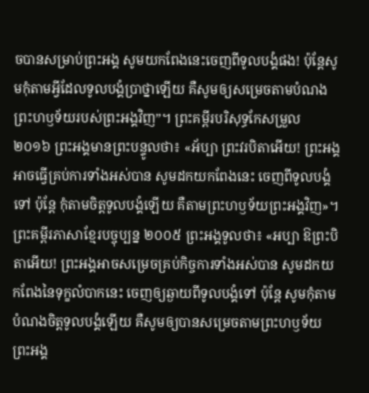ចបានសម្រាប់ព្រះអង្គ សូមយកពែងនេះចេញពីទូលបង្គំផង! ប៉ុន្តែសូមកុំតាមអ្វីដែលទូលបង្គំប្រាថ្នាឡើយ គឺសូមឲ្យសម្រេចតាមបំណងព្រះហឫទ័យរបស់ព្រះអង្គវិញ”។ ព្រះគម្ពីរបរិសុទ្ធកែសម្រួល ២០១៦ ព្រះអង្គមានព្រះបន្ទូលថា៖ «អ័ប្បា ព្រះវរបិតាអើយ! ព្រះអង្គអាចធ្វើគ្រប់ការទាំងអស់បាន សូមដកយកពែងនេះ ចេញពីទូលបង្គំទៅ ប៉ុន្តែ កុំតាមចិត្តទូលបង្គំឡើយ គឺតាមព្រះហឫទ័យព្រះអង្គវិញ»។ ព្រះគម្ពីរភាសាខ្មែរបច្ចុប្បន្ន ២០០៥ ព្រះអង្គទូលថា៖ «អប្បា ឱព្រះបិតាអើយ! ព្រះអង្គអាចសម្រេចគ្រប់កិច្ចការទាំងអស់បាន សូមដកយកពែងនៃទុក្ខលំបាកនេះ ចេញឲ្យឆ្ងាយពីទូលបង្គំទៅ ប៉ុន្តែ សូមកុំតាមបំណងចិត្តទូលបង្គំឡើយ គឺសូមឲ្យបានសម្រេចតាមព្រះហឫទ័យព្រះអង្គ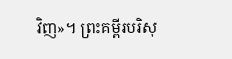វិញ»។ ព្រះគម្ពីរបរិសុ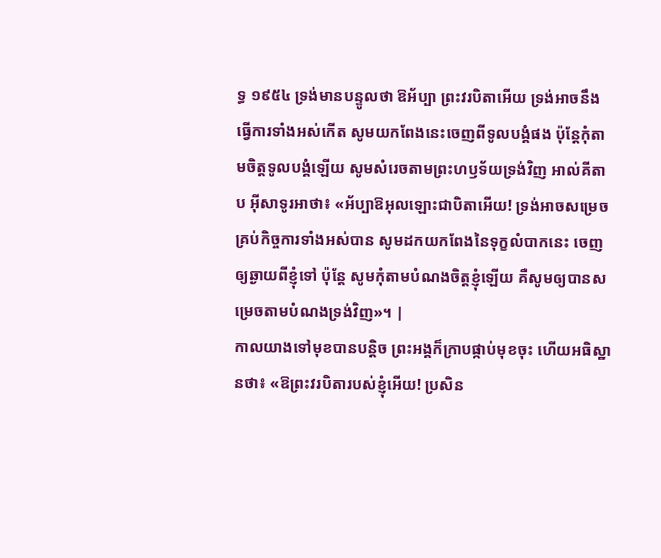ទ្ធ ១៩៥៤ ទ្រង់មានបន្ទូលថា ឱអ័ប្បា ព្រះវរបិតាអើយ ទ្រង់អាចនឹងធ្វើការទាំងអស់កើត សូមយកពែងនេះចេញពីទូលបង្គំផង ប៉ុន្តែកុំតាមចិត្តទូលបង្គំឡើយ សូមសំរេចតាមព្រះហឫទ័យទ្រង់វិញ អាល់គីតាប អ៊ីសាទូរអាថា៖ «អ័ប្បាឱអុលឡោះជាបិតាអើយ! ទ្រង់អាចសម្រេចគ្រប់កិច្ចការទាំងអស់បាន សូមដកយកពែងនៃទុក្ខលំបាកនេះ ចេញឲ្យឆ្ងាយពីខ្ញុំទៅ ប៉ុន្ដែ សូមកុំតាមបំណងចិត្ដខ្ញុំឡើយ គឺសូមឲ្យបានសម្រេចតាមបំណងទ្រង់វិញ»។ |
កាលយាងទៅមុខបានបន្ដិច ព្រះអង្គក៏ក្រាបផ្កាប់មុខចុះ ហើយអធិស្ឋានថា៖ «ឱព្រះវរបិតារបស់ខ្ញុំអើយ! ប្រសិន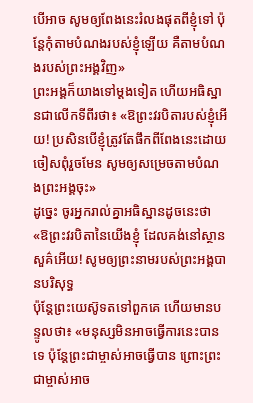បើអាច សូមឲ្យពែងនេះរំលងផុតពីខ្ញុំទៅ ប៉ុន្ដែកុំតាមបំណងរបស់ខ្ញុំឡើយ គឺតាមបំណងរបស់ព្រះអង្គវិញ»
ព្រះអង្គក៏យាងទៅម្ដងទៀត ហើយអធិស្ឋានជាលើកទីពីរថា៖ «ឱព្រះវរបិតារបស់ខ្ញុំអើយ! ប្រសិនបើខ្ញុំត្រូវតែផឹកពីពែងនេះដោយចៀសពុំរួចមែន សូមឲ្យសម្រេចតាមបំណងព្រះអង្គចុះ»
ដូច្នេះ ចូរអ្នករាល់គ្នាអធិស្ឋានដូចនេះថា «ឱព្រះវរបិតានៃយើងខ្ញុំ ដែលគង់នៅស្ថានសួគ៌អើយ! សូមឲ្យព្រះនាមរបស់ព្រះអង្គបានបរិសុទ្ធ
ប៉ុន្ដែព្រះយេស៊ូទតទៅពួកគេ ហើយមានបន្ទូលថា៖ «មនុស្សមិនអាចធ្វើការនេះបានទេ ប៉ុន្ដែព្រះជាម្ចាស់អាចធ្វើបាន ព្រោះព្រះជាម្ចាស់អាច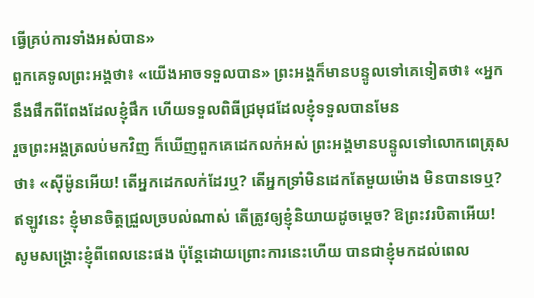ធ្វើគ្រប់ការទាំងអស់បាន»
ពួកគេទូលព្រះអង្គថា៖ «យើងអាចទទួលបាន» ព្រះអង្គក៏មានបន្ទូលទៅគេទៀតថា៖ «អ្នកនឹងផឹកពីពែងដែលខ្ញុំផឹក ហើយទទួលពិធីជ្រមុជដែលខ្ញុំទទួលបានមែន
រួចព្រះអង្គត្រលប់មកវិញ ក៏ឃើញពួកគេដេកលក់អស់ ព្រះអង្គមានបន្ទូលទៅលោកពេត្រុសថា៖ «ស៊ីម៉ូនអើយ! តើអ្នកដេកលក់ដែរឬ? តើអ្នកទ្រាំមិនដេកតែមួយម៉ោង មិនបានទេឬ?
ឥឡូវនេះ ខ្ញុំមានចិត្តជ្រួលច្របល់ណាស់ តើត្រូវឲ្យខ្ញុំនិយាយដូចម្តេច? ឱព្រះវរបិតាអើយ! សូមសង្គ្រោះខ្ញុំពីពេលនេះផង ប៉ុន្ដែដោយព្រោះការនេះហើយ បានជាខ្ញុំមកដល់ពេល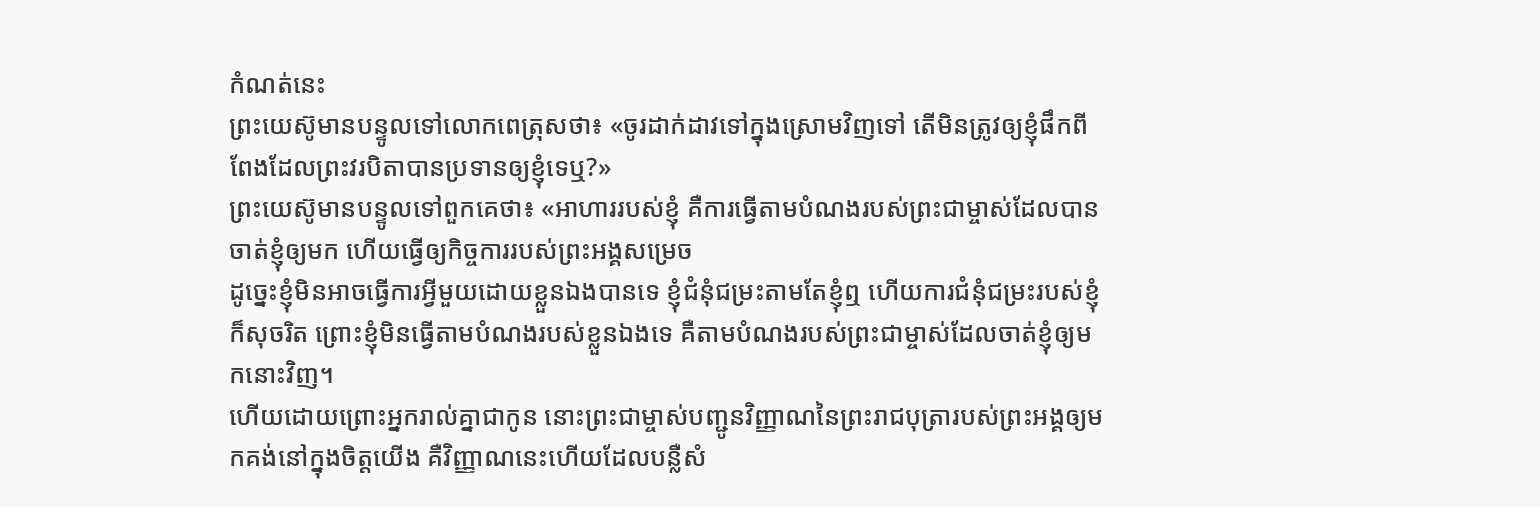កំណត់នេះ
ព្រះយេស៊ូមានបន្ទូលទៅលោកពេត្រុសថា៖ «ចូរដាក់ដាវទៅក្នុងស្រោមវិញទៅ តើមិនត្រូវឲ្យខ្ញុំផឹកពីពែងដែលព្រះវរបិតាបានប្រទានឲ្យខ្ញុំទេឬ?»
ព្រះយេស៊ូមានបន្ទូលទៅពួកគេថា៖ «អាហាររបស់ខ្ញុំ គឺការធ្វើតាមបំណងរបស់ព្រះជាម្ចាស់ដែលបានចាត់ខ្ញុំឲ្យមក ហើយធ្វើឲ្យកិច្ចការរបស់ព្រះអង្គសម្រេច
ដូច្នេះខ្ញុំមិនអាចធ្វើការអ្វីមួយដោយខ្លួនឯងបានទេ ខ្ញុំជំនុំជម្រះតាមតែខ្ញុំឮ ហើយការជំនុំជម្រះរបស់ខ្ញុំក៏សុចរិត ព្រោះខ្ញុំមិនធ្វើតាមបំណងរបស់ខ្លួនឯងទេ គឺតាមបំណងរបស់ព្រះជាម្ចាស់ដែលចាត់ខ្ញុំឲ្យមកនោះវិញ។
ហើយដោយព្រោះអ្នករាល់គ្នាជាកូន នោះព្រះជាម្ចាស់បញ្ជូនវិញ្ញាណនៃព្រះរាជបុត្រារបស់ព្រះអង្គឲ្យមកគង់នៅក្នុងចិត្តយើង គឺវិញ្ញាណនេះហើយដែលបន្លឺសំ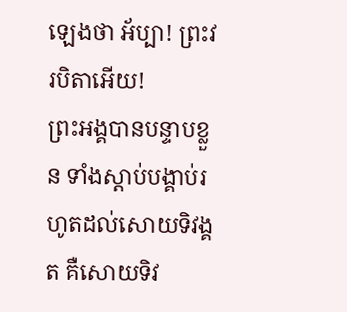ឡេងថា អ័ប្បា! ព្រះវរបិតាអើយ!
ព្រះអង្គបានបន្ទាបខ្លួន ទាំងស្ដាប់បង្គាប់រហូតដល់សោយទិវង្គត គឺសោយទិវ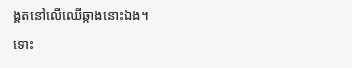ង្គតនៅលើឈើឆ្កាងនោះឯង។
ទោះ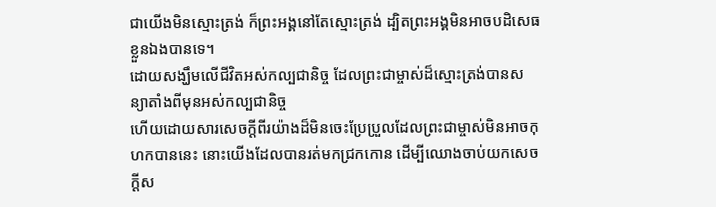ជាយើងមិនស្មោះត្រង់ ក៏ព្រះអង្គនៅតែស្មោះត្រង់ ដ្បិតព្រះអង្គមិនអាចបដិសេធខ្លួនឯងបានទេ។
ដោយសង្ឃឹមលើជីវិតអស់កល្បជានិច្ច ដែលព្រះជាម្ចាស់ដ៏ស្មោះត្រង់បានសន្យាតាំងពីមុនអស់កល្បជានិច្ច
ហើយដោយសារសេចក្ដីពីរយ៉ាងដ៏មិនចេះប្រែប្រួលដែលព្រះជាម្ចាស់មិនអាចកុហកបាននេះ នោះយើងដែលបានរត់មកជ្រកកោន ដើម្បីឈោងចាប់យកសេចក្ដីស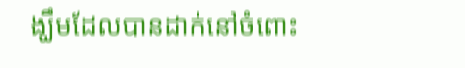ង្ឃឹមដែលបានដាក់នៅចំពោះ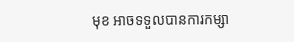មុខ អាចទទួលបានការកម្សា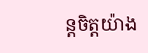ន្តចិត្តយ៉ាង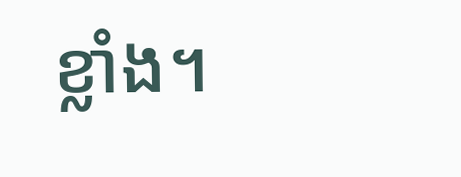ខ្លាំង។